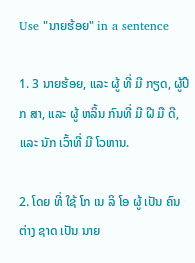Use "ນາຍຮ້ອຍ" in a sentence

1. 3 ນາຍຮ້ອຍ, ແລະ ຜູ້ ທີ່ ມີ ກຽດ, ຜູ້ປຶກ ສາ, ແລະ ຜູ້ ຫລິ້ນ ກົນທີ່ ມີ ຝີ ມື ດີ, ແລະ ນັກ ເວົ້າທີ່ ມີ ໂວຫານ.

2. ໂດຍ ທີ່ ໃຊ້ ໂກ ເນ ລິ ໂອ ຜູ້ ເປັນ ຄົນ ຕ່າງ ຊາດ ເປັນ ນາຍ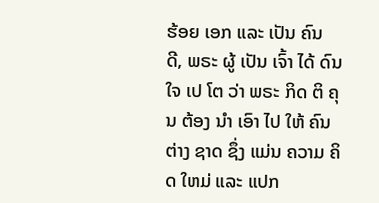ຮ້ອຍ ເອກ ແລະ ເປັນ ຄົນ ດີ, ພຣະ ຜູ້ ເປັນ ເຈົ້າ ໄດ້ ດົນ ໃຈ ເປ ໂຕ ວ່າ ພຣະ ກິດ ຕິ ຄຸນ ຕ້ອງ ນໍາ ເອົາ ໄປ ໃຫ້ ຄົນ ຕ່າງ ຊາດ ຊຶ່ງ ແມ່ນ ຄວາມ ຄິດ ໃຫມ່ ແລະ ແປກ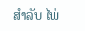ສໍາລັບ ໄພ່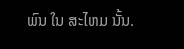ພົນ ໃນ ສະໄຫມ ນັ້ນ.